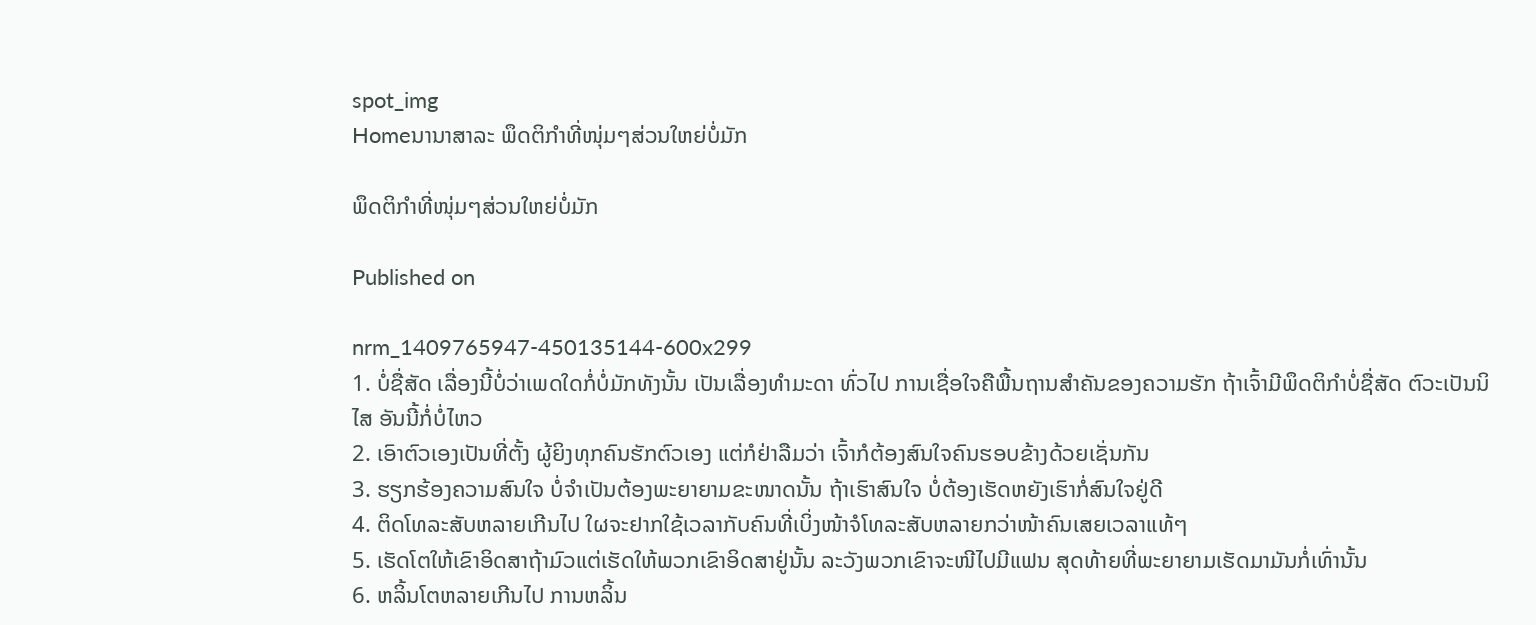spot_img
Homeນານາສາລະ ພຶດຕິກຳທີ່ໜຸ່ມໆສ່ວນໃຫຍ່ບໍ່ມັກ

ພຶດຕິກຳທີ່ໜຸ່ມໆສ່ວນໃຫຍ່ບໍ່ມັກ

Published on

nrm_1409765947-450135144-600x299
1. ບໍ່ຊື່ສັດ ເລື່ອງນີ້ບໍ່ວ່າເພດໃດກໍ່ບໍ່ມັກທັງນັ້ນ ເປັນເລື່ອງທຳມະດາ ທົ່ວໄປ ການເຊື່ອໃຈຄືພື້ນຖານສຳຄັນຂອງຄວາມຮັກ ຖ້າເຈົ້າມີພຶດຕິກຳບໍ່ຊື່ສັດ ຕົວະເປັນນິໄສ ອັນນີ້ກໍ່ບໍ່ໄຫວ
2. ເອົາຕົວເອງເປັນທີ່ຕັ້ງ ຜູ້ຍິງທຸກຄົນຮັກຕົວເອງ ແຕ່ກໍຢ່າລືມວ່າ ເຈົ້າກໍຕ້ອງສົນໃຈຄົນຮອບຂ້າງດ້ວຍເຊັ່ນກັນ
3. ຮຽກຮ້ອງຄວາມສົນໃຈ ບໍ່ຈຳເປັນຕ້ອງພະຍາຍາມຂະໜາດນັ້ນ ຖ້າເຮົາສົນໃຈ ບໍ່ຕ້ອງເຮັດຫຍັງເຮົາກໍ່ສົນໃຈຢູ່ດີ
4. ຕິດໂທລະສັບຫລາຍເກີນໄປ ໃຜຈະຢາກໃຊ້ເວລາກັບຄົນທີ່ເບິ່ງໜ້າຈໍໂທລະສັບຫລາຍກວ່າໜ້າຄົນເສຍເວລາແທ້ໆ
5. ເຮັດໂຕໃຫ້ເຂົາອິດສາຖ້າມົວແຕ່ເຮັດໃຫ້ພວກເຂົາອິດສາຢູ່ນັ້ນ ລະວັງພວກເຂົາຈະໜີໄປມີແຟນ ສຸດທ້າຍທີ່ພະຍາຍາມເຮັດມາມັນກໍ່ເທົ່ານັ້ນ
6. ຫລິ້ນໂຕຫລາຍເກີນໄປ ການຫລິ້ນ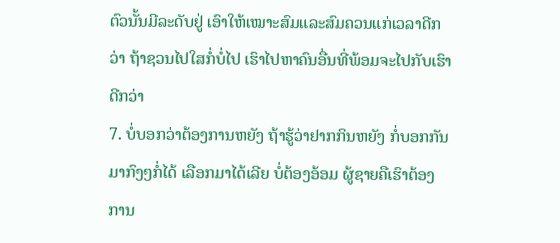ຕົວນັ້ນມີລະດັບຢູ່ ເອົາໃຫ້ເໝາະສົມແລະສົມຄວນແກ່ເວລາດີກວ່າ ຖ້າຊວນໄປໃສກໍ່ບໍ່ໄປ ເຮົາໄປຫາຄົນອື່ນທີ່ພ້ອມຈະໄປກັບເຮົາດີກວ່າ
7. ບໍ່ບອກວ່າຕ້ອງການຫຍັງ ຖ້າຮູ້ວ່າຢາກກິນຫຍັງ ກໍ່ບອກກັນມາກົງໆກໍ່ໄດ້ ເລືອກມາໄດ້ເລີຍ ບໍ່ຕ້ອງອ້ອມ ຜູ້ຊາຍຄືເຮົາຕ້ອງການ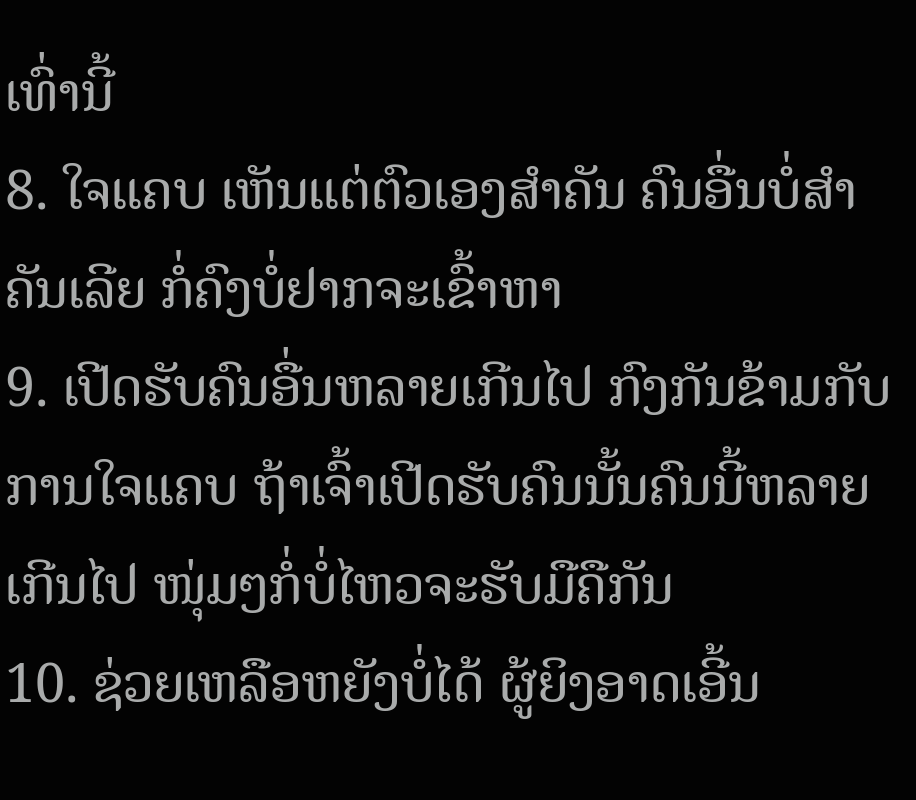ເທົ່ານີ້
8. ໃຈແຄບ ເຫັນແຕ່ຕົວເອງສຳຄັນ ຄົນອື່ນບໍ່ສຳຄັນເລີຍ ກໍ່ຄົງບໍ່ຢາກຈະເຂົ້າຫາ
9. ເປີດຮັບຄົນອື່ນຫລາຍເກີນໄປ ກົງກັນຂ້າມກັບການໃຈແຄບ ຖ້າເຈົ້າເປີດຮັບຄົນນັ້ນຄົນນີ້ຫລາຍເກີນໄປ ໜຸ່ມໆກໍ່ບໍ່ໄຫວຈະຮັບມືຄືກັນ
10. ຊ່ວຍເຫລືອຫຍັງບໍ່ໄດ້ ຜູ້ຍິງອາດເອີ້ນ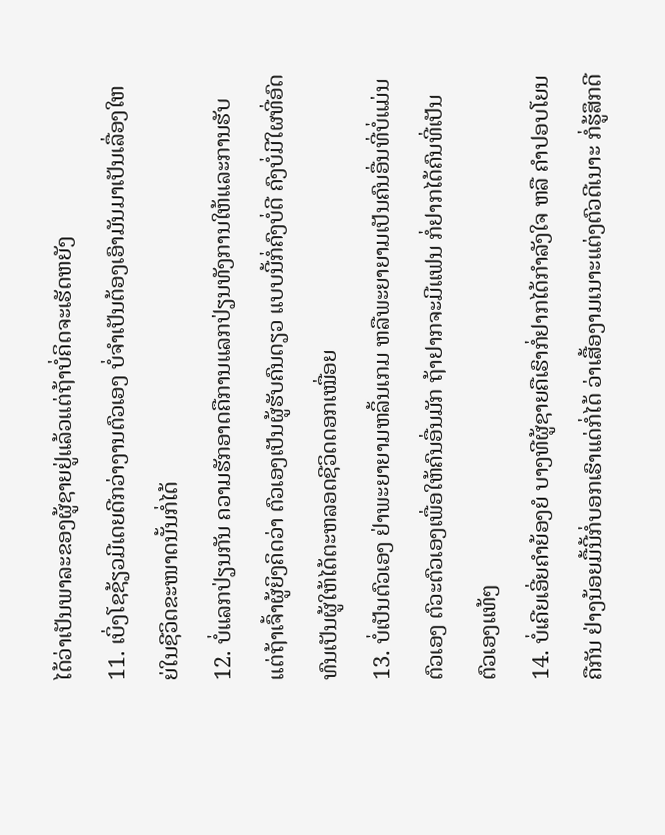ໄດ້ວ່າເປັນພາລະຂອງຜູ້ຊາຍຢູ່ແລ້ວແຕ່ຖ້າບໍ່ຄິດຈະເຮັດຫຍັງ
11. ເບິ່ງໂຊຊ້ຽວມີເດຍດີກວ່າງານຕົວເອງ ບໍ່ຈຳເປັນຕ້ອງເອົາມັນມາເປັນເລື່ອງໃຫຍ່ໃນຊີວິດຂະໜາດນັ້ນກໍ່ໄດ້
12. ບໍ່ແລກປ່ຽນກັນ ຄວາມຮັກອາດຄືການແລກປ່ຽນທັງການໃຫ້ແລະການຮັບ ແຕ່ຖ້າເຈົ້າຜູ້ຍິງຄິດວ່າ ຕົວເອງເປັນຜູ້ຮັບຄົນດຽວ ແບບນີ້ກໍ່ຄົງບໍ່ດີ ຄົງບໍ່ມີໃຜທີ່ອົດທົນເປັນຜູ້ໃຫ້ໄດ້ຕະຫລອດຊີວິດດອກເໝື່ອຍ
13. ບໍ່ເປັນຕົວເອງ ຢ່າພະຍາຍາມຫລິ້ນເກມ ຫລືພະຍາຍາມເປັນຄົນອື່ນທີ່ບໍ່ແມ່ນຕົວເອງ ຕົວະຕົວເອງເພື່ອໃຫ້ຄົນອື່ນມັກ ຖ້າຢາກຈະມີແຟນ ກໍ່ຢາກໄດ້ຄົນທີ່ເປັນຕົວເອງແທ້ໆ
14. ບໍ່ເຄີຍເອີ່ຍຄຳຍ້ອງຍໍ ບາງທີຜູ້ຊາຍຄືເຮົາກໍ່ຢາກໄດ້ກຳລັງໃຈ ຫລື ຄຳປອບໂຍນຄືກັນ ຢ່າງນ້ອຍມື້ນີ້ກໍ່ບອກເຮົາແດ່ກໍ່ໄດ້ ວ່າເສື້ອງາມເນາະແຕ່ງຕົວດີເນາະ ກໍ່ຮູ້ສຶກດີ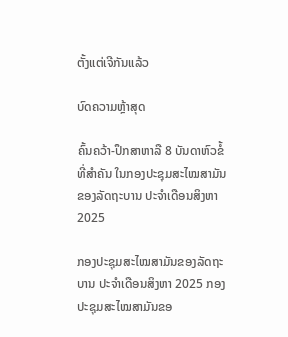ຕັ້ງແຕ່ເຈີກັນແລ້ວ

ບົດຄວາມຫຼ້າສຸດ

ຄົ້ນຄວ້າ-ປຶກສາຫາລື 8 ບັນດາຫົວຂໍ້ທີ່ສໍາຄັນ ໃນກອງປະຊຸມສະໄໝສາມັນຂອງລັດຖະບານ ປະຈຳເດືອນສິງຫາ 2025

ກອງປະຊຸມສະໄໝສາມັນຂອງລັດຖະບານ ປະຈຳເດືອນສິງຫາ 2025 ກອງປະຊຸມສະໄໝສາມັນຂອ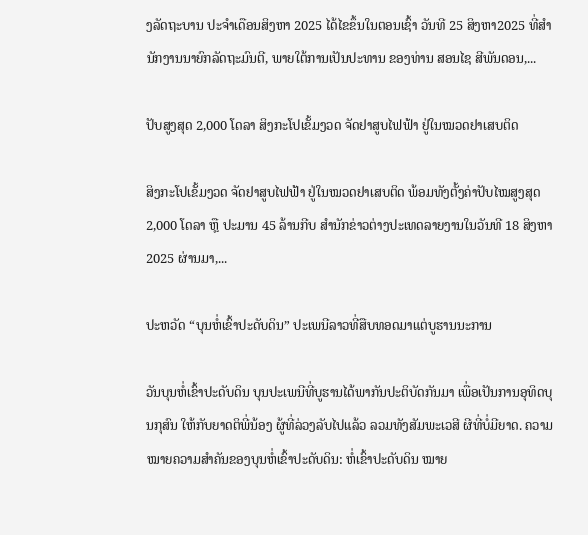ງລັດຖະບານ ປະຈຳເດືອນສິງຫາ 2025 ໄດ້ໄຂຂຶ້ນໃນຕອນເຊົ້າ ວັນທີ 25 ສິງຫາ2025 ທີ່ສໍານັກງານນາຍົກລັດຖະມົນຕີ, ພາຍໃຕ້ການເປັນປະທານ ຂອງທ່ານ ສອນໄຊ ສີພັນດອນ,...

ປັບສູງສຸດ 2,000 ໂດລາ ສິງກະໂປເຂັ້ມງວດ ຈັດຢາສູບໄຟຟ້າ ຢູ່ໃນໝວດຢາເສບຕິດ

ສິງກະໂປເຂັ້ມງວດ ຈັດຢາສູບໄຟຟ້າ ຢູ່ໃນໝວດຢາເສບຕິດ ພ້ອມທັງຕັ້ງຄ່າປັບໄໝສູງສຸດ 2,000 ໂດລາ ຫຼື ປະມານ 45 ລ້ານກີບ ສຳນັກຂ່າວຕ່າງປະເທດລາຍງານໃນວັນທີ 18 ສິງຫາ 2025 ຜ່ານມາ,...

ປະຫວັດ “ບຸນຫໍ່ເຂົ້າປະດັບດິນ” ປະເພນີລາວທີ່ສືບທອດມາແຕ່ບູຮານນະການ

ວັນບຸນຫໍ່ເຂົ້າປະດັບດິນ ບຸນປະເພນີທີ່ບູຮານໄດ້ພາກັນປະຕິບັດກັນມາ ເພື່ອເປັນການອຸທິດບຸນກຸສົນ ໃຫ້ກັບຍາດຕິພີ່ນ້ອງ ຜູ້ທີ່ລ່ວງລັບໄປແລ້ວ ລວມທັງສັມພະເວສີ ຜີທີ່ບໍ່ມີຍາດ. ຄວາມໝາຍຄວາມສໍາຄັນຂອງບຸນຫໍ່ເຂົ້າປະດັບດິນ: ຫໍ່ເຂົ້າປະດັບດິນ ໝາຍ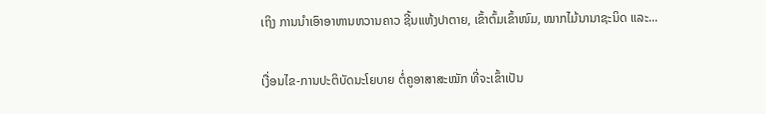ເຖິງ ການນໍາເອົາອາຫານຫວານຄາວ ຊີ້ນແຫ້ງປາຕາຍ, ເຂົ້າຕົ້ມເຂົ້າໜົມ, ໝາກໄມ້ນານາຊະນິດ ແລະ...

ເງື່ອນໄຂ-ການປະຕິບັດນະໂຍບາຍ ຕໍ່ຄູອາສາສະໝັກ ທີ່ຈະເຂົ້າເປັນ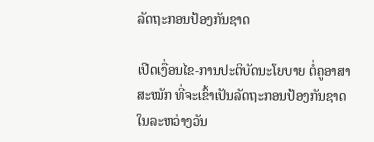ລັດຖະກອນປ້ອງກັນຊາດ

ເປີດເງື່ອນໄຂ-ການປະຕິບັດນະໂຍບາຍ ຕໍ່ຄູອາສາສະໝັກ ທີ່ຈະເຂົ້າເປັນລັດຖະກອນປ້ອງກັນຊາດ ໃນລະຫວ່າງວັນ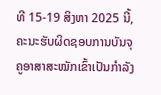ທີ 15-19 ສິງຫາ 2025 ນີ້, ຄະນະຮັບຜິດຊອບການບັນຈຸຄູອາສາສະໝັກເຂົ້າເປັນກຳລັງ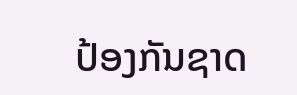ປ້ອງກັນຊາດ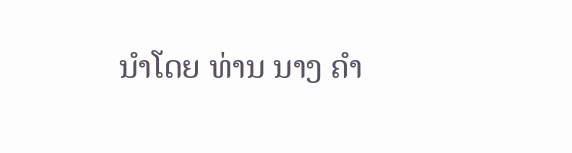ນຳໂດຍ ທ່ານ ນາງ ຄຳ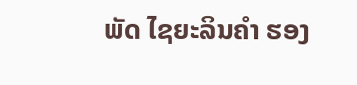ພັດ ໄຊຍະລິນຄຳ ຮອງ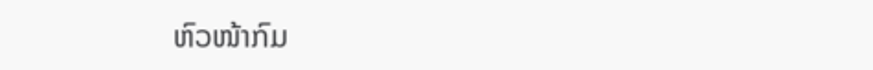ຫົວໜ້າກົມ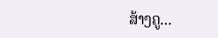ສ້າງຄູ...